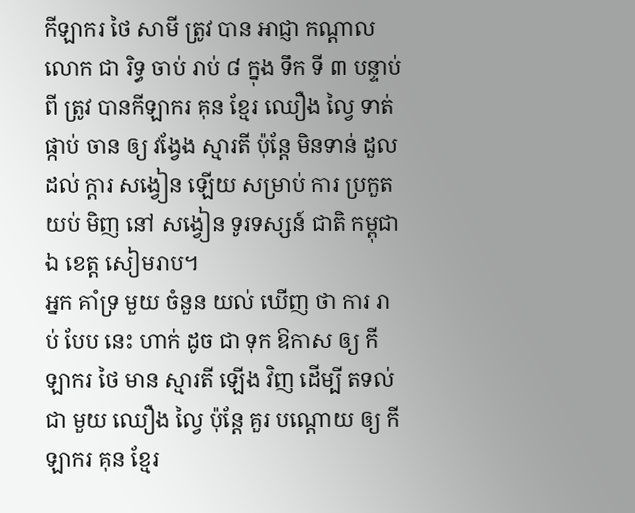កីឡាករ ថៃ សាមី ត្រូវ បាន អាជ្ញា កណ្តាល លោក ជា រិទ្ធ ចាប់ រាប់ ៨ ក្នុង ទឹក ទី ៣ បន្ទាប់ ពី ត្រូវ បានកីឡាករ គុន ខ្មែរ ឈឿង ល្វៃ ទាត់ ផ្កាប់ ចាន ឲ្យ វង្វែង ស្មារតី ប៉ុន្តែ មិនទាន់ ដួល ដល់ ក្តារ សង្វៀន ឡើយ សម្រាប់ ការ ប្រកួត យប់ មិញ នៅ សង្វៀន ទូរទស្សន៍ ជាតិ កម្ពុជា ឯ ខេត្ត សៀមរាប។
អ្នក គាំទ្រ មួយ ចំនួន យល់ ឃើញ ថា ការ រាប់ បែប នេះ ហាក់ ដូច ជា ទុក ឱកាស ឲ្យ កីឡាករ ថៃ មាន ស្មារតី ឡើង វិញ ដើម្បី តទល់ ជា មួយ ឈឿង ល្វៃ ប៉ុន្តែ គួរ បណ្តោយ ឲ្យ កីឡាករ គុន ខ្មែរ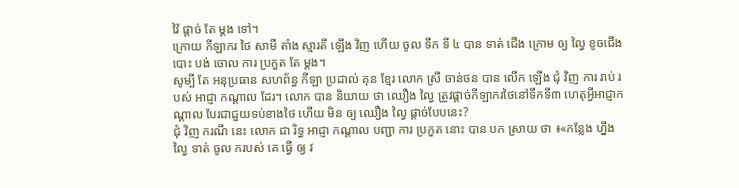វ៉ៃ ផ្តាច់ តែ ម្តង ទៅ។
ក្រោយ កីឡាករ ថៃ សាមី តាំង ស្មារតី ឡើង វិញ ហើយ ចូល ទឹក ទី ៤ បាន ទាត់ ជើង ក្រោម ឲ្យ ល្វៃ ខូចជើង បោះ បង់ ចោល ការ ប្រកួត តែ ម្តង។
សូម្បី តែ អនុប្រធាន សហព័ន្ធ កីឡា ប្រដាល់ គុន ខ្មែរ លោក ស្រី ចាន់ថន បាន លើក ឡើង ជុំ វិញ ការ រាប់ របស់ អាជ្ញា កណ្តាល ដែរ។ លោក បាន និយាយ ថា ឈឿង ល្វៃ ត្រូវផ្តាច់កីឡាករថៃនៅទឹកទី៣ ហេតុអ្វីអាជ្ញាកណ្តាល បែរជាជួយទប់ខាងថៃ ហើយ មិន ឲ្យ ឈឿង ល្វៃ ផ្តាច់បែបនេះ?
ជុំ វិញ ករណី នេះ លោក ជា រិទ្ធ អាជ្ញា កណ្តាល បញ្ជា ការ ប្រកួត នោះ បាន បក ស្រាយ ថា ៖«កន្លែង ហ្នឹង ល្វៃ ទាត់ ចូល ករបស់ គេ ធ្វើ ឲ្យ វ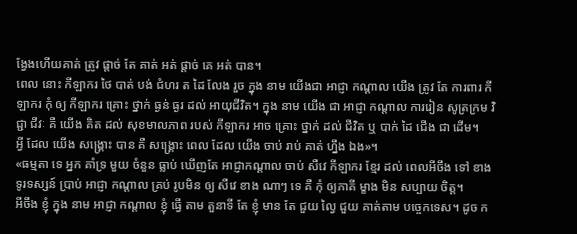ង្វែងហើយគាត់ ត្រូវ ផ្តាច់ តែ គាត់ អត់ ផ្តាច់ គេ អត់ បាន។
ពេល នោះ កីឡាករ ថៃ បាត់ បង់ ជំហរ ត ដៃ លែង រួច ក្នុង នាម យើងជា អាជ្ញា កណ្តាល យើង ត្រូវ តែ ការពារ កីឡាករ កុំ ឲ្យ កីឡាករ គ្រោះ ថ្នាក់ ធ្ងន់ ធ្ងរ ដល់ អាយុជីវិត។ ក្នុង នាម យើង ជា អាជ្ញា កណ្តាល ការរៀន សូត្រក្រម វិជ្ជា ជីវៈ គឺ យើង គិត ដល់ សុខមាលភាព របស់ កីឡាករ អាច គ្រោះ ថ្នាក់ ដល់ ជីវិត ឬ បាក់ ដៃ ជើង ជា ដើម។
អ្វី ដែល យើង សង្គ្រោះ បាន គឺ សង្គ្រោះ ពេល ដែល យើង ចាប់ រាប់ គាត់ ហ្នឹង ឯង»។
«ធម្មតា ទេ អ្នក គាំទ្រ មួយ ចំនួន ធ្លាប់ ឃើញតែ អាជ្ញាកណ្តាល ចាប់ សឺវេ កីឡាករ ខ្មែរ ដល់ ពេលអីចឹង ទៅ ខាង ទូរទស្សន៍ ប្រាប់ អាជ្ញា កណ្តាល គ្រប់ រូបមិន ឲ្យ សឺវេ ខាង ណាៗ ទេ គឺ កុំ ឲ្យភាគី ម្ខាង មិន សប្បាយ ចិត្ត។
អីចឹង ខ្ញុំ ក្នុង នាម អាជ្ញា កណ្តាល ខ្ញុំ ធ្វើ តាម តួនាទី តែ ខ្ញុំ មាន តែ ជួយ ល្វៃ ជួយ គាត់តាម បច្ចេកទេស។ ដូច ក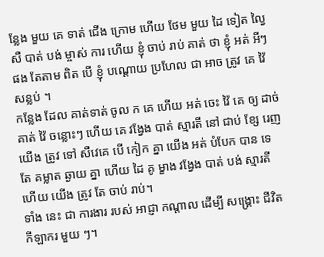ន្លែង មួយ គេ ទាត់ ជើង ក្រោម ហើយ ថែម មួយ ដៃ ទៀត ល្វៃ សឺ បាត់ បង់ ម្ចាស់ ការ ហើយ ខ្ញុំ ចាប់ រាប់ គាត់ ថា ខ្ញុំ អត់ អីៗ ផង តែតាម ពិត បើ ខ្ញុំ បណ្តោយ ប្រហែល ជា អាច ត្រូវ គេ វ៉ៃ សន្លប់ ។
កន្លែង ដែល គាត់ទាត់ ចូល ក គេ ហើយ អត់ ចេះ វ៉ៃ គេ ឲ្យ ដាច់ គាត់ វ៉ៃ ចន្លោះៗ ហើយ គេ វង្វែង បាត់ ស្មារតី នៅ ជាប់ ខ្សែ រេញ យើង ត្រូវ ទៅ សឺវេគេ បើ កៀក គ្នា យើង អត់ បំបែក បាន ទេ តែ គម្លាត ឆ្ងាយ គ្នា ហើយ ដៃ គូ ម្ខាង វង្វែង បាត់ បង់ ស្មារតី ហើយ យើង ត្រូវ តែ ចាប់ រាប់។
ទាំង នេះ ជា ការងារ របស់ អាជ្ញា កណ្តាល ដើម្បី សង្គ្រោះ ជីវិត កីឡាករ មួយ ៗ។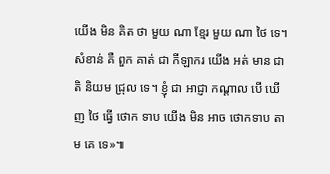យើង មិន គិត ថា មួយ ណា ខ្មែរ មួយ ណា ថៃ ទេ។ សំខាន់ គឺ ពួក គាត់ ជា កីឡាករ យើង អត់ មាន ជាតិ និយម ជ្រុល ទេ។ ខ្ញុំ ជា អាជ្ញា កណ្តាល បើ ឃើញ ថៃ ធ្វើ ថោក ទាប យើង មិន អាច ថោកទាប តាម គេ ទេ»៕